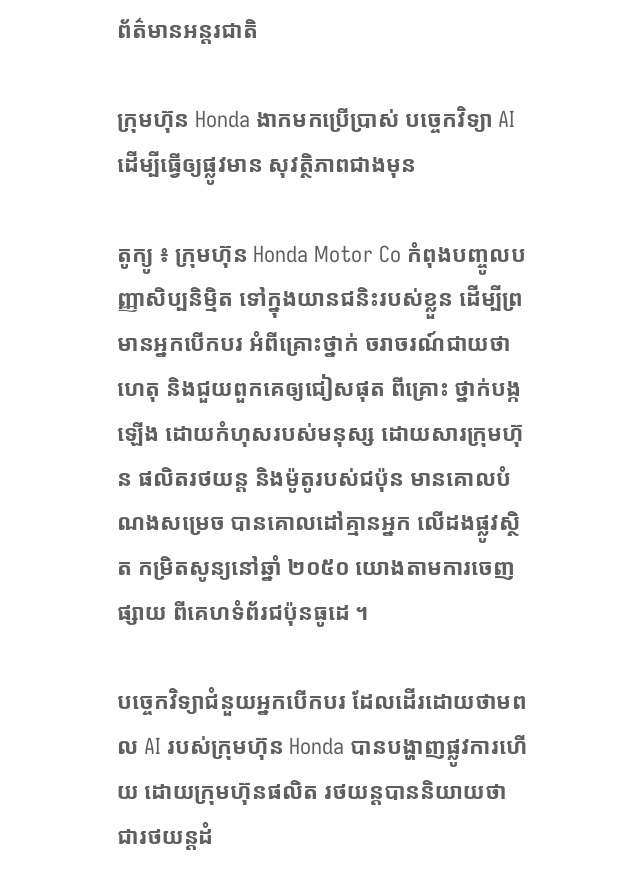ព័ត៌មានអន្តរជាតិ

ក្រុមហ៊ុន Honda ងាកមកប្រើប្រាស់ បច្ចេកវិទ្យា AI ដើម្បីធ្វើឲ្យផ្លូវមាន សុវត្ថិភាពជាងមុន

តូក្យូ ៖ ក្រុមហ៊ុន Honda Motor Co កំពុងបញ្ចូលបញ្ញាសិប្បនិម្មិត ទៅក្នុងយានជនិះរបស់ខ្លួន ដើម្បីព្រមានអ្នកបើកបរ អំពីគ្រោះថ្នាក់ ចរាចរណ៍ជាយថាហេតុ និងជួយពួកគេឲ្យជៀសផុត ពីគ្រោះ ថ្នាក់បង្កឡើង ដោយកំហុសរបស់មនុស្ស ដោយសារក្រុមហ៊ុន ផលិតរថយន្ត និងម៉ូតូរបស់ជប៉ុន មានគោលបំណងសម្រេច បានគោលដៅគ្មានអ្នក លើដងផ្លូវស្ថិត កម្រិតសូន្យនៅឆ្នាំ ២០៥០ យោងតាមការចេញផ្សាយ ពីគេហទំព័រជប៉ុនធូដេ ។

បច្ចេកវិទ្យាជំនួយអ្នកបើកបរ ដែលដើរដោយថាមពល AI របស់ក្រុមហ៊ុន Honda បានបង្ហាញផ្លូវការហើយ ដោយក្រុមហ៊ុនផលិត រថយន្តបាននិយាយថា ជារថយន្តដំ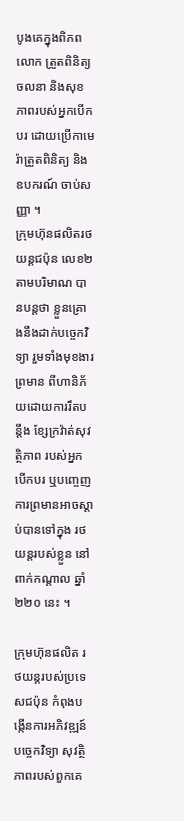បូងគេក្នុងពិភពលោក ត្រួតពិនិត្យចលនា និងសុខភាពរបស់អ្នកបើកបរ ដោយប្រើកាមេរ៉ាត្រួតពិនិត្យ និងឧបករណ៍ ចាប់សញ្ញា ។
ក្រុមហ៊ុនផលិតរថយន្តជប៉ុន លេខ២ តាមបរិមាណ បានបន្តថា ខ្លួនគ្រោងនឹងដាក់បច្ចេកវិទ្យា រួមទាំងមុខងារព្រមាន ពីហានិភ័យដោយការរឹតបន្តឹង ខ្សែក្រវ៉ាត់សុវត្ថិភាព របស់អ្នកបើកបរ ឬបញ្ចេញការព្រមានអាចស្តាប់បានទៅក្នុង រថយន្តរបស់ខ្លួន នៅពាក់កណ្តាល ឆ្នាំ២២០ នេះ ។

ក្រុមហ៊ុនផលិត រថយន្តរបស់ប្រទេសជប៉ុន កំពុងបង្កើនការអភិវឌ្ឍន៍បច្ចេកវិទ្យា សុវត្ថិភាពរបស់ពួកគេ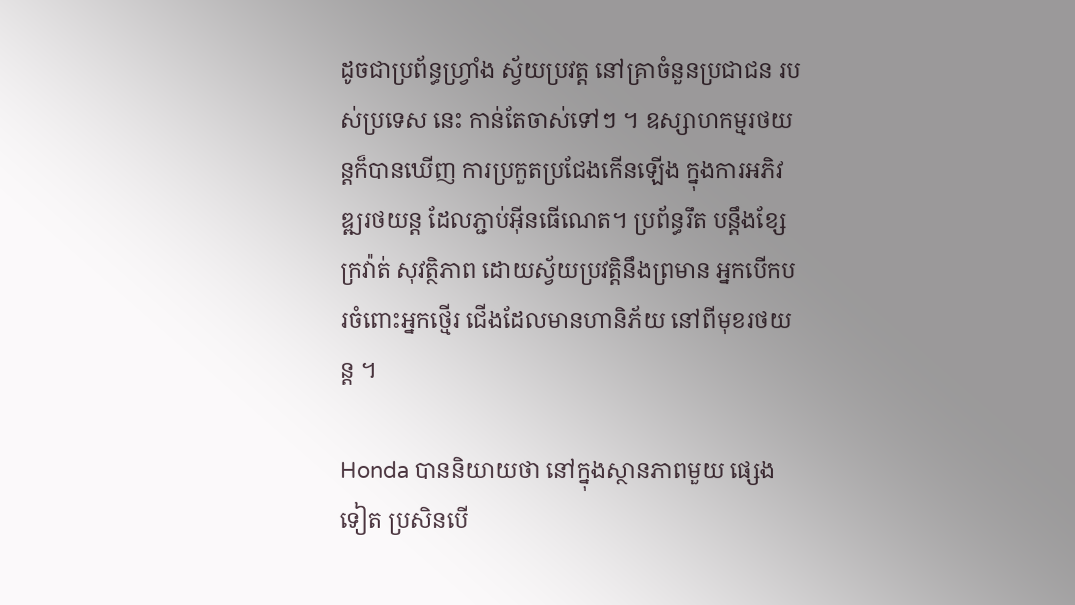ដូចជាប្រព័ន្ធហ្រ្វាំង ស្វ័យប្រវត្ត នៅគ្រាចំនួនប្រជាជន របស់ប្រទេស នេះ កាន់តែចាស់ទៅៗ ។ ឧស្សាហកម្មរថយន្តក៏បានឃើញ ការប្រកួតប្រជែងកើនឡើង ក្នុងការអភិវឌ្ឍរថយន្ត ដែលភ្ជាប់អ៊ីនធើណេត។ ប្រព័ន្ធរឹត បន្តឹងខ្សែក្រវ៉ាត់ សុវត្ថិភាព ដោយស្វ័យប្រវត្តិនឹងព្រមាន អ្នកបើកបរចំពោះអ្នកថ្មើរ ជើងដែលមានហានិភ័យ នៅពីមុខរថយន្ត ។

Honda បាននិយាយថា នៅក្នុងស្ថានភាពមួយ ផ្សេងទៀត ប្រសិនបើ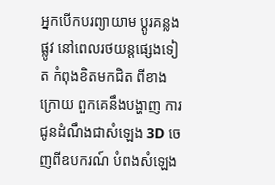អ្នកបើកបរព្យាយាម ប្តូរគន្លងផ្លូវ នៅពេលរថយន្តផ្សេងទៀត កំពុងខិតមកជិត ពីខាងក្រោយ ពួកគេនឹងបង្ហាញ ការជូនដំណឹងជាសំឡេង 3D ចេញពីឧបករណ៍ បំពងសំឡេង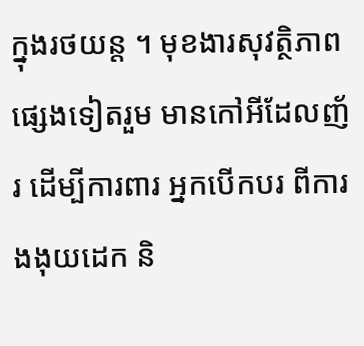ក្នុងរថយន្ត ។ មុខងារសុវត្ថិភាពផ្សេងទៀតរួម មានកៅអីដែលញ័រ ដើម្បីការពារ អ្នកបើកបរ ពីការងងុយដេក និ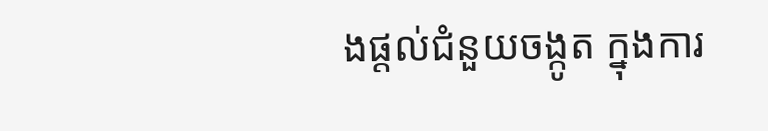ងផ្តល់ជំនួយចង្កូត ក្នុងការ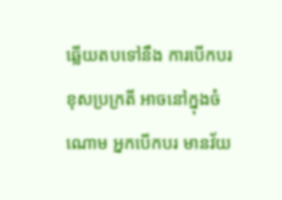ឆ្លើយតបទៅនឹង ការបើកបរខុសប្រក្រតី អាចនៅក្នុងចំណោម អ្នកបើកបរ មានវ័យ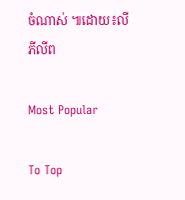ចំណាស់ ៕ដោយ៖លី ភីលីព

Most Popular

To Top